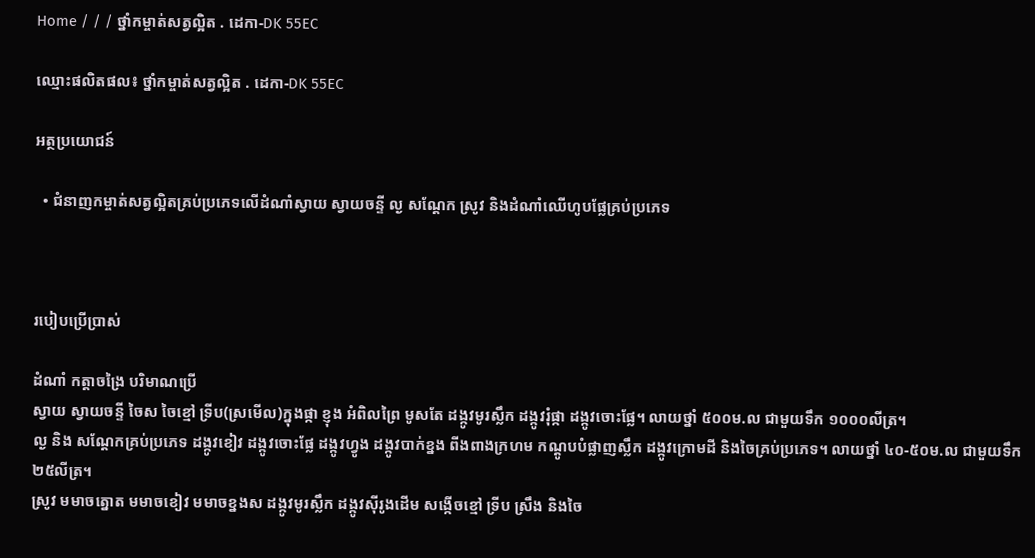Home / / / ថ្នាំកម្ចាត់សត្វល្អិត . ដេកា-DK 55EC

ឈ្មោះផលិតផល៖ ថ្នាំកម្ចាត់សត្វល្អិត . ដេកា-DK 55EC

អត្ថប្រយោជន៍

  • ជំនាញកម្ចាត់សត្វល្អិតគ្រប់ប្រភេទលើដំណាំស្វាយ ស្វាយចន្ទី ល្ង សណ្តែក ស្រូវ និងដំណាំឈើហូបផ្លែគ្រប់ប្រភេទ



របៀបប្រើប្រាស់

ដំណាំ កត្តាចង្រៃ បរិមាណប្រើ
ស្វាយ ស្វាយចន្ទី ចៃស ចៃខ្មៅ ទ្រីប(ស្រមើល)ក្នុងផ្កា ខ្ញុង អំពិលព្រៃ មូសតែ ដង្កូវមូរស្លឹក ដង្កូវរុំផ្កា ដង្កូវចោះផ្លែ។ លាយថ្នាំ ៥០០ម.ល ជាមួយទឹក ១០០០លីត្រ។
ល្ង និង សណ្តែកគ្រប់ប្រភេទ ដង្កូវខៀវ ដង្កូវចោះផ្លែ ដង្កូវហ្វូង ដង្កូវបាក់ខ្នង ពីងពាងក្រហម កណ្តូបបំផ្លាញស្លឹក ដង្កូវក្រោមដី និងចៃគ្រប់ប្រភេទ។ លាយថ្នាំ ៤០-៥០ម.ល ជាមួយទឹក ២៥លីត្រ។
ស្រូវ មមាចត្នោត មមាចខៀវ មមាចខ្នងស ដង្កូវមូរស្លឹក ដង្កូវស៊ីរូងដើម សង្កើចខ្មៅ ទ្រីប ស្រឹង និងចៃ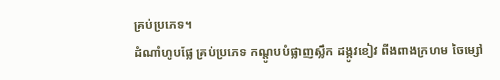គ្រប់ប្រភេទ។
ដំណាំហូបផ្លែ គ្រប់ប្រភេទ កណ្តូបបំផ្លាញស្លឹក ដង្កូវខៀវ ពីងពាងក្រហម ចៃម្សៅ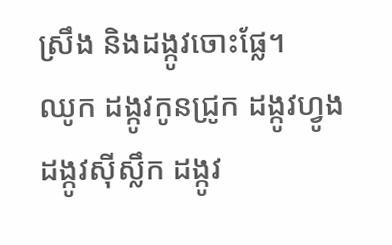ស្រឹង និងដង្កូវចោះផ្លែ។
ឈូក ដង្កូវកូនជ្រូក ដង្កូវហ្វូង ដង្កូវស៊ីស្លឹក ដង្កូវ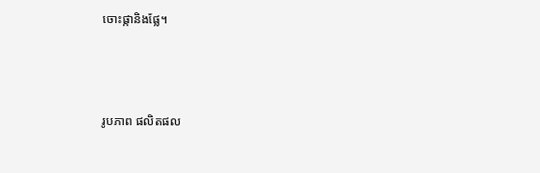ចោះផ្កានិងផ្លែ។



រូបភាព ផលិតផល